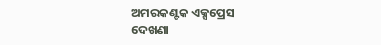ଅମରକଣ୍ଟକ ଏକ୍ସପ୍ରେସ
ଦେଖଣା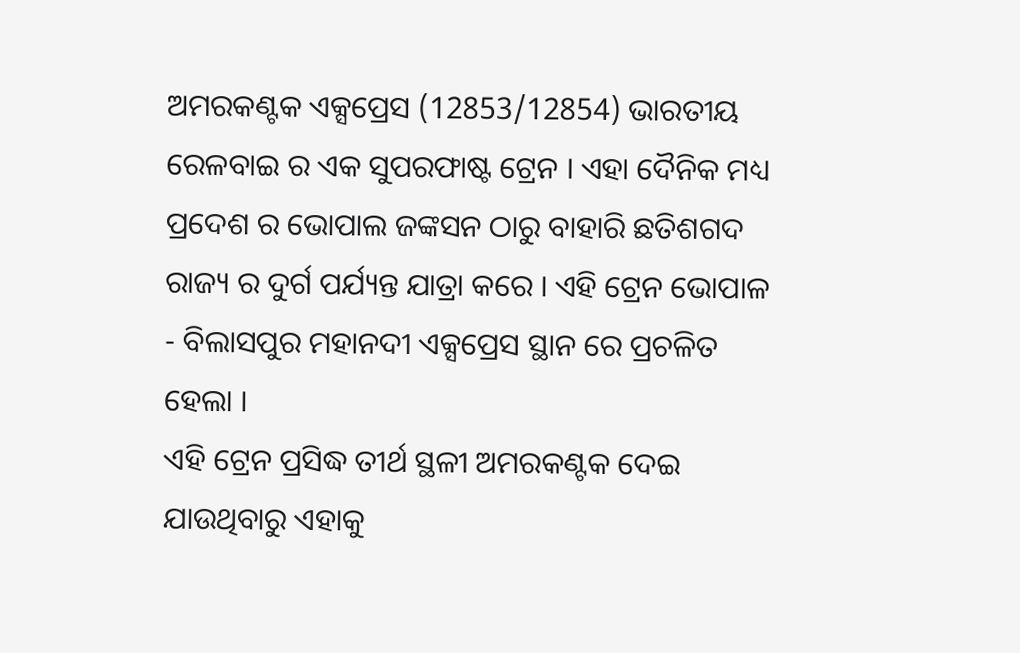ଅମରକଣ୍ଟକ ଏକ୍ସପ୍ରେସ (12853/12854) ଭାରତୀୟ ରେଳବାଇ ର ଏକ ସୁପରଫାଷ୍ଟ ଟ୍ରେନ । ଏହା ଦୈନିକ ମଧ୍ୟ ପ୍ରଦେଶ ର ଭୋପାଲ ଜଙ୍କସନ ଠାରୁ ବାହାରି ଛତିଶଗଦ ରାଜ୍ୟ ର ଦୁର୍ଗ ପର୍ଯ୍ୟନ୍ତ ଯାତ୍ରା କରେ । ଏହି ଟ୍ରେନ ଭୋପାଳ - ବିଲାସପୁର ମହାନଦୀ ଏକ୍ସପ୍ରେସ ସ୍ଥାନ ରେ ପ୍ରଚଳିତ ହେଲା ।
ଏହି ଟ୍ରେନ ପ୍ରସିଦ୍ଧ ତୀର୍ଥ ସ୍ଥଳୀ ଅମରକଣ୍ଟକ ଦେଇ ଯାଉଥିବାରୁ ଏହାକୁ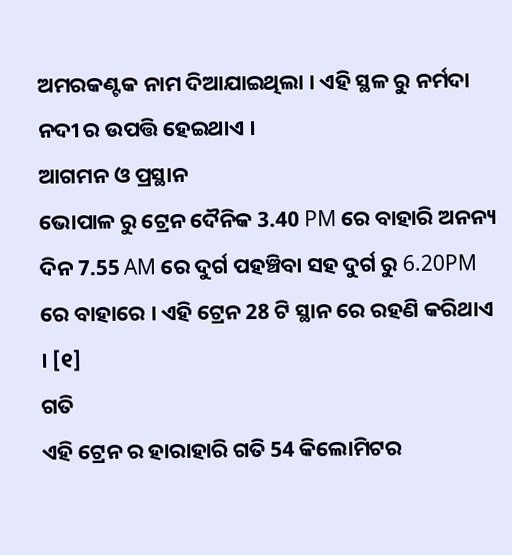ଅମରକଣ୍ଟକ ନାମ ଦିଆଯାଇଥିଲା । ଏହି ସ୍ଥଳ ରୁ ନର୍ମଦା ନଦୀ ର ଉପତ୍ତି ହେଇଥାଏ ।
ଆଗମନ ଓ ପ୍ରସ୍ଥାନ
ଭୋପାଳ ରୁ ଟ୍ରେନ ଦୈନିକ 3.40 PM ରେ ବାହାରି ଅନନ୍ୟ ଦିନ 7.55 AM ରେ ଦୁର୍ଗ ପହଞ୍ଚିବା ସହ ଦୁର୍ଗ ରୁ 6.20PM ରେ ବାହାରେ । ଏହି ଟ୍ରେନ 28 ଟି ସ୍ଥାନ ରେ ରହଣି କରିଥାଏ । [୧]
ଗତି
ଏହି ଟ୍ରେନ ର ହାରାହାରି ଗତି 54 କିଲୋମିଟର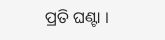ପ୍ରତି ଘଣ୍ଟା ।